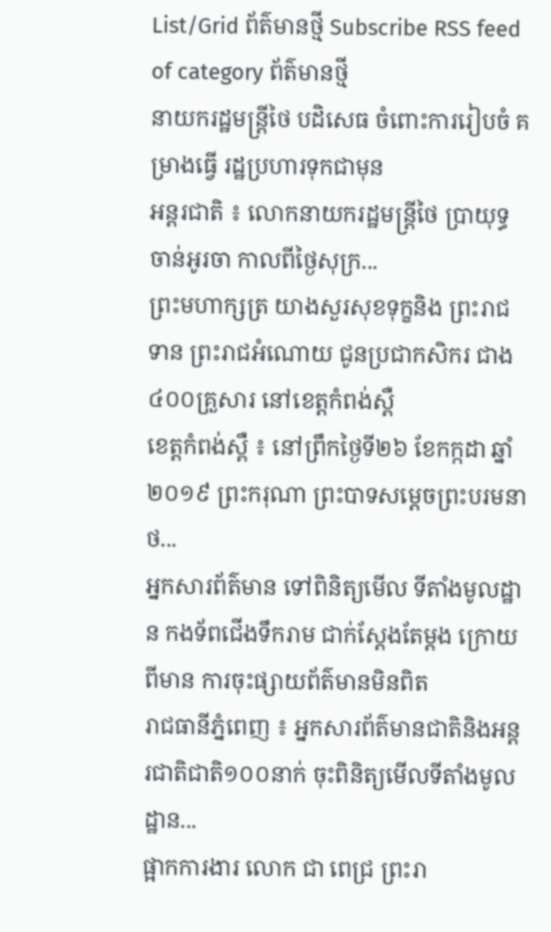List/Grid ព័ត៌មានថ្មី Subscribe RSS feed of category ព័ត៌មានថ្មី
នាយករដ្ឋមន្ត្រីថៃ បដិសេធ ចំពោះការរៀបចំ គម្រាងធ្វើ រដ្ឋប្រហារទុកជាមុន
អន្តរជាតិ ៖ លោកនាយករដ្ឋមន្ត្រីថៃ ប្រាយុទ្ធ ចាន់អូរចា កាលពីថ្ងៃសុក្រ...
ព្រះមហាក្សត្រ យាងសួរសុខទុក្ខនិង ព្រះរាជទាន ព្រះរាជអំណោយ ជូនប្រជាកសិករ ជាង៤០០គ្រួសារ នៅខេត្តកំពង់ស្ពឺ
ខេត្តកំពង់ស្ពឺ ៖ នៅព្រឹកថ្ងៃទី២៦ ខែកក្កដា ឆ្នាំ២០១៩ ព្រះករុណា ព្រះបាទសមេ្តចព្រះបរមនាថ...
អ្នកសារព័ត៌មាន ទៅពិនិត្យមើល ទីតាំងមូលដ្ឋាន កងទ័ពជើងទឹករាម ជាក់ស្តែងតែម្តង ក្រោយពីមាន ការចុះផ្សាយព័ត៌មានមិនពិត
រាជធានីភ្នំពេញ ៖ អ្នកសារព័ត៌មានជាតិនិងអន្តរជាតិជាតិ១០០នាក់ ចុះពិនិត្យមើលទីតាំងមូលដ្ឋាន...
ផ្អាកការងារ លោក ជា ពេជ្រ ព្រះរា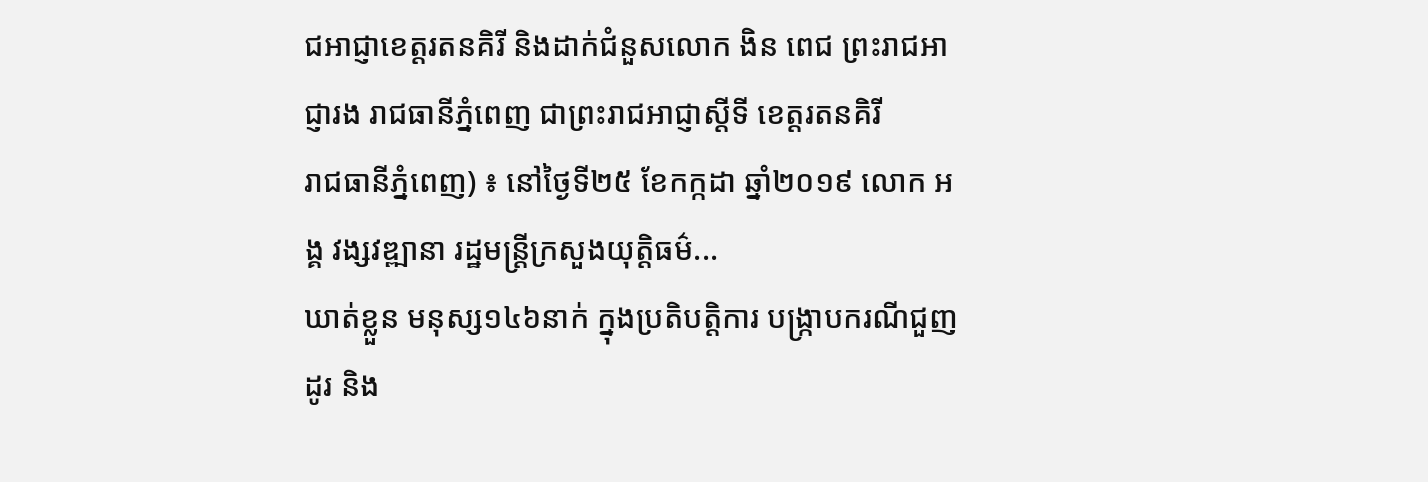ជអាជ្ញាខេត្តរតនគិរី និងដាក់ជំនួសលោក ងិន ពេជ ព្រះរាជអាជ្ញារង រាជធានីភ្នំពេញ ជាព្រះរាជអាជ្ញាស្តីទី ខេត្តរតនគិរី
រាជធានីភ្នំពេញ) ៖ នៅថ្ងៃទី២៥ ខែកក្កដា ឆ្នាំ២០១៩ លោក អង្គ វង្សវឌ្ឍានា រដ្ឋមន្ត្រីក្រសួងយុត្តិធម៌...
ឃាត់ខ្លួន មនុស្ស១៤៦នាក់ ក្នុងប្រតិបត្តិការ បង្ក្រាបករណីជួញដូរ និង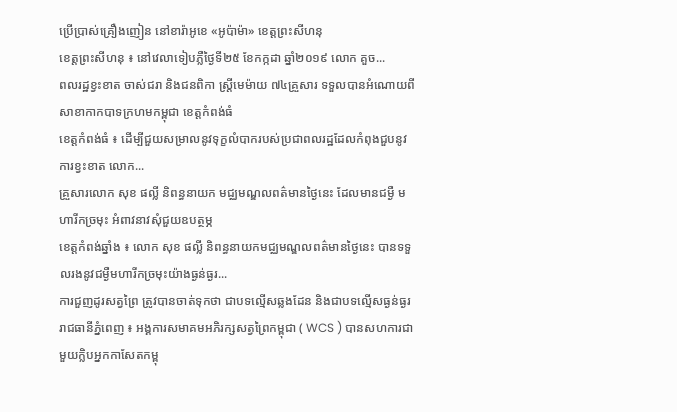ប្រើប្រាស់គ្រឿងញៀន នៅខារ៉ាអូខេ «អូប៉ាម៉ា» ខេត្តព្រះសីហនុ
ខេត្តព្រះសីហនុ ៖ នៅវេលាទៀបភ្លឺថ្ងៃទី២៥ ខែកក្កដា ឆ្នាំ២០១៩ លោក គួច...
ពលរដ្ឋខ្វះខាត ចាស់ជរា និងជនពិកា ស្រ្តីមេម៉ាយ ៧៤គ្រួសារ ទទួលបានអំណោយពី សាខាកាកបាទក្រហមកម្ពុជា ខេត្តកំពង់ធំ
ខេត្តកំពង់ធំ ៖ ដើម្បីជួយសម្រាលនូវទុក្ខលំបាករបស់ប្រជាពលរដ្ឋដែលកំពុងជួបនូវការខ្វះខាត លោក...
គ្រួសារលោក សុខ ផល្លី និពន្ធនាយក មជ្ឈមណ្ឌលពត៌មានថ្ងៃនេះ ដែលមានជម្ងឺ មហារីកច្រមុះ អំពាវនាវសុំជួយឧបត្ថម្ភ
ខេត្តកំពង់ឆ្នាំង ៖ លោក សុខ ផល្លី និពន្ធនាយកមជ្ឈមណ្ឌលពត៌មានថ្ងៃនេះ បានទទួលរងនូវជម្ងឺមហារីកច្រមុះយ៉ាងធ្ងន់ធ្ងរ...
ការជួញដូរសត្វព្រៃ ត្រូវបានចាត់ទុកថា ជាបទល្មើសឆ្លងដែន និងជាបទល្មើសធ្ងន់ធ្ងរ
រាជធានីភ្នំពេញ ៖ អង្គការសមាគមអភិរក្សសត្វព្រៃកម្ពុជា ( WCS ) បានសហការជាមួយក្លិបអ្នកកាសែតកម្ពុ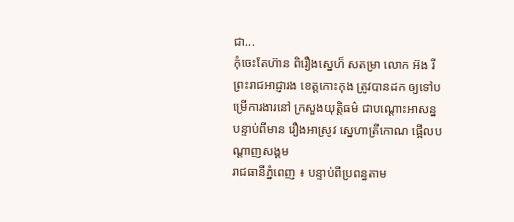ជា...
កុំចេះតែហ៊ាន ពិរឿងស្នេហ៏ សតម្រា លោក អ៊ង រី ព្រះរាជអាជ្ញារង ខេត្តកោះកុង ត្រូវបានដក ឲ្យទៅបម្រើការងារនៅ ក្រសួងយុត្តិធម៌ ជាបណ្តោះអាសន្ន បន្ទាប់ពីមាន រឿងអាស្រូវ ស្នេហាត្រីកោណ ផ្អើលបណ្តាញសង្គម
រាជធានីភ្នំពេញ ៖ បន្ទាប់ពីប្រពន្ធតាម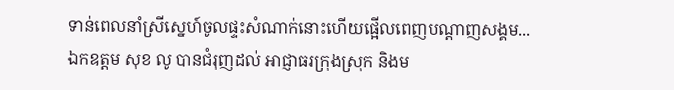ទាន់ពេលនាំស្រីស្នេហ៍ចូលផ្ទះសំណាក់នោះហើយផ្អើលពេញបណ្តាញសង្គម...
ឯកឧត្តម សុខ លូ បានជំរុញដល់ អាជ្ញាធរក្រុងស្រុក និងម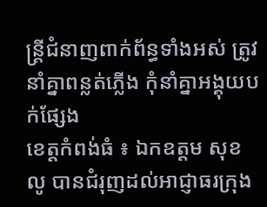ន្ត្រីជំនាញពាក់ព័ន្ធទាំងអស់ ត្រូវនាំគ្នាពន្លត់ភ្លើង កុំនាំគ្នាអង្គុយបក់ផ្សែង
ខេត្តកំពង់ធំ ៖ ឯកឧត្តម សុខ លូ បានជំរុញដល់អាជ្ញាធរក្រុង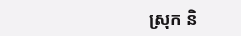ស្រុក និ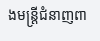ងមន្ត្រីជំនាញពា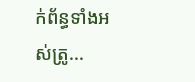ក់ព័ន្ធទាំងអស់ត្រូ...